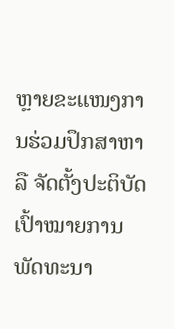ຫຼາຍຂະແໜງການຮ່ວມປຶກສາຫາລື ຈັດຕັ້ງປະຕິບັດເປົ້າໝາຍການພັດທະນາ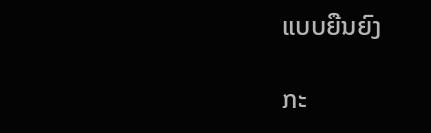ແບບຍືນຍົງ

ກະ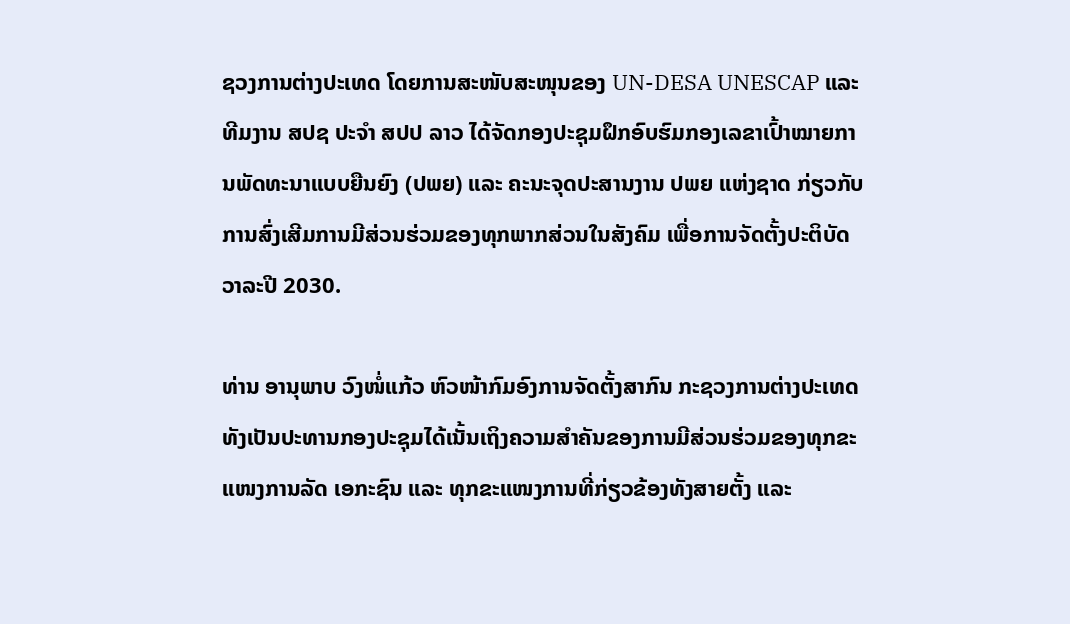ຊວງການຕ່າງປະເທດ ໂດຍການສະໜັບສະໜຸນຂອງ UN-DESA UNESCAP ແລະ ທີມງານ ສປຊ ປະຈຳ ສປປ ລາວ ໄດ້ຈັດກອງປະຊຸມຝຶກອົບຮົມກອງເລຂາເປົ້າໝາຍການພັດທະນາແບບຍືນຍົງ (ປພຍ) ແລະ ຄະນະຈຸດປະສານງານ ປພຍ ແຫ່ງຊາດ ກ່ຽວກັບການສົ່ງເສີມການມີສ່ວນຮ່ວມຂອງທຸກພາກສ່ວນໃນສັງຄົມ ເພື່ອການຈັດຕັ້ງປະຕິບັດວາລະປີ 2030.

ທ່ານ ອານຸພາບ ວົງໜໍ່ແກ້ວ ຫົວໜ້າກົມອົງການຈັດຕັ້ງສາກົນ ກະຊວງການຕ່າງປະເທດ ທັງເປັນປະທານກອງປະຊຸມໄດ້ເນັ້ນເຖິງຄວາມສຳຄັນຂອງການມີສ່ວນຮ່ວມຂອງທຸກຂະແໜງການລັດ ເອກະຊົນ ແລະ ທຸກຂະແໜງການທີ່ກ່ຽວຂ້ອງທັງສາຍຕັ້ງ ແລະ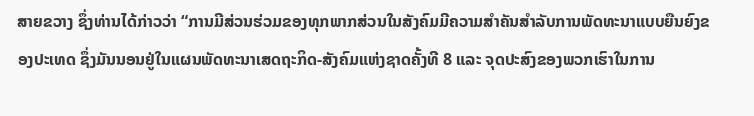ສາຍຂວາງ ຊຶ່ງທ່ານໄດ້ກ່າວວ່າ “ການມີສ່ວນຮ່ວມຂອງທຸກພາກສ່ວນໃນສັງຄົມມີຄວາມສຳຄັນສຳລັບການພັດທະນາແບບຍືນຍົງຂອງປະເທດ ຊຶ່ງມັນນອນຢູ່ໃນແຜນພັດທະນາເສດຖະກິດ-ສັງຄົມແຫ່ງຊາດຄັ້ງທີ 8 ແລະ ຈຸດປະສົງຂອງພວກເຮົາໃນການ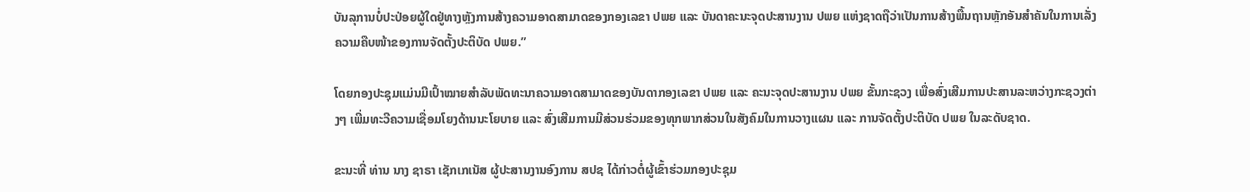ບັນລຸການບໍ່ປະປ່ອຍຜູ້ໃດຢູ່ທາງຫຼັງການສ້າງຄວາມອາດສາມາດຂອງກອງເລຂາ ປພຍ ແລະ ບັນດາຄະນະຈຸດປະສານງານ ປພຍ ແຫ່ງຊາດຖືວ່າເປັນການສ້າງພື້ນຖານຫຼັກອັນສຳຄັນໃນການເລັ່ງຄວາມຄືບໜ້າຂອງການຈັດຕັ້ງປະຕິບັດ ປພຍ.”

ໂດຍກອງປະຊຸມແມ່ນມີເປົ້າໝາຍສຳລັບພັດທະນາຄວາມອາດສາມາດຂອງບັນດາກອງເລຂາ ປພຍ ແລະ ຄະນະຈຸດປະສານງານ ປພຍ ຂັ້ນກະຊວງ ເພື່ອສົ່ງເສີມການປະສານລະຫວ່າງກະຊວງຕ່າງໆ ເພີ່ມທະວີຄວາມເຊື່ອມໂຍງດ້ານນະໂຍບາຍ ແລະ ສົ່ງເສີມການມີສ່ວນຮ່ວມຂອງທຸກພາກສ່ວນໃນສັງຄົມໃນການວາງແຜນ ແລະ ການຈັດຕັ້ງປະຕິບັດ ປພຍ ໃນລະດັບຊາດ.

ຂະນະທີ່ ທ່ານ ນາງ ຊາຣາ ເຊັກເກເນັສ ຜູ້ປະສານງານອົງການ ສປຊ ໄດ້ກ່າວຕໍ່ຜູ້ເຂົ້າຮ່ວມກອງປະຊຸມ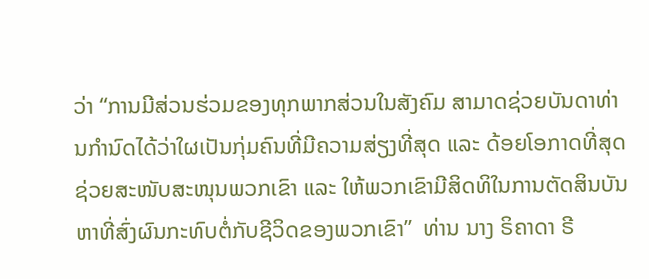ວ່າ “ການມີສ່ວນຮ່ວມຂອງທຸກພາກສ່ວນໃນສັງຄົມ ສາມາດຊ່ວຍບັນດາທ່ານກຳນົດໄດ້ວ່າໃຜເປັນກຸ່ມຄົນທີ່ມີຄວາມສ່ຽງທີ່ສຸດ ແລະ ດ້ອຍໂອກາດທີ່ສຸດ ຊ່ວຍສະໜັບສະໜຸນພວກເຂົາ ແລະ ໃຫ້ພວກເຂົາມີສິດທິໃນການຕັດສິນບັນຫາທີ່ສົ່ງຜົນກະທົບຕໍ່ກັບຊີວິດຂອງພວກເຂົາ”  ທ່ານ ນາງ ຣິຄາດາ ຣີ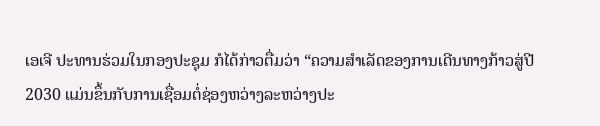ເອເຈີ ປະທານຮ່ວມໃນກອງປະຊຸມ ກໍໄດ້ກ່າວຕື່ມວ່າ “ຄວາມສຳເລັດຂອງການເດີນທາງກ້າວສູ່ປີ 2030 ແມ່ນຂຶ້ນກັບການເຊື່ອມຕໍ່ຊ່ອງຫວ່າງລະຫວ່າງປະ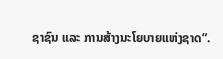ຊາຊົນ ແລະ ການສ້າງນະໂຍບາຍແຫ່ງຊາດ”.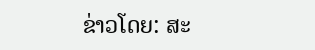ຂ່າວໂດຍ: ສະ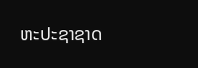ຫະປະຊາຊາດ